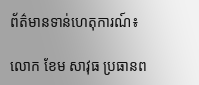ព័ត៌មានទាន់ហេតុការណ៍៖

លោក ខែម សាវុធ ប្រធានព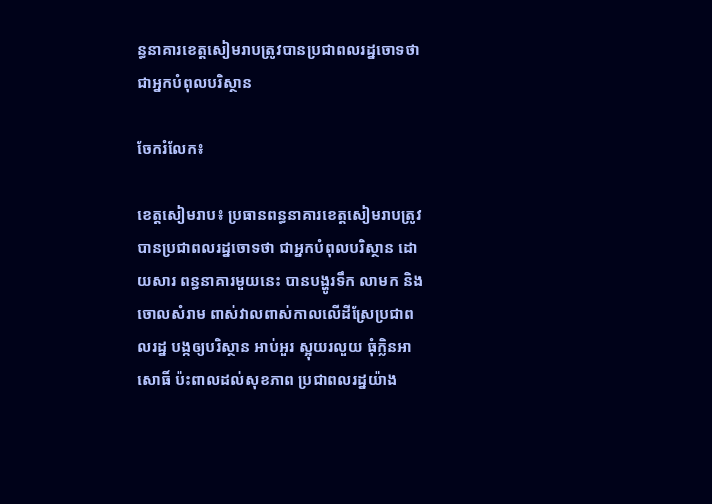ន្ធនាគារខេត្តសៀមរាបត្រូវបានប្រជាពលរដ្នចោទថាជាអ្នកបំពុលបរិស្ថាន

ចែករំលែក៖

ខេត្តសៀមរាប៖ ប្រធានពន្ធនាគារខេត្តសៀមរាបត្រូវបានប្រជាពលរដ្នចោទថា ជាអ្នកបំពុលបរិស្ថាន ដោយសារ ពន្ធនាគារមួយនេះ បានបង្ហូរទឹក លាមក និងចោលសំរាម ពាស់វាលពាស់កាលលើដីស្រែប្រជាពលរដ្ន បង្កឲ្យបរិស្ថាន អាប់អួរ ស្អុយរលួយ ធុំក្លិនអាសោធិ៍ ប៉ះពាលដល់សុខភាព ប្រជាពលរដ្នយ៉ាង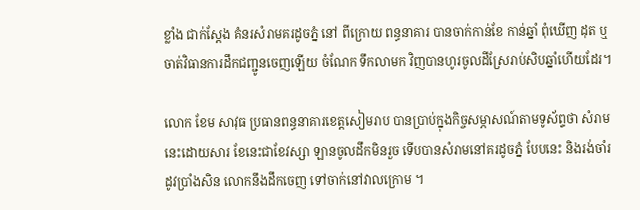ខ្លាំង ជាក់ស្ដែង គំនរសំរាមគរដូចភ្នំ នៅ ពីក្រោយ ពន្ធនាគារ បានចាក់កាន់ខែ កាន់ឆ្នាំ ពុំឃើញ ដុត ឬចាត់វិធានការដឹកជញ្ជូនចេញឡើយ ចំណែក ទឹកលាមក វិញបានហូរចូលដីស្រែរាប់សិបឆ្នាំហើយដែរ។

លោក ខែម សាវុធ ប្រធានពន្ធនាគារខេត្តសៀមរាប បានប្រាប់ក្នុងកិច្ចសម្ភាសណ៍តាមទូស័ព្ទថា សំរាមនេះដោយសារ ខែនេះជាខែវស្សា ឡានចូលដឹកមិនរួច ទើបបានសំរាមនៅគរដូចភ្នំ បែបនេះ និងរង់ចាំរដូវប្រាំងសិន លោកនឹងដឹកចេញ ទៅចាក់នៅវាលក្រោម ។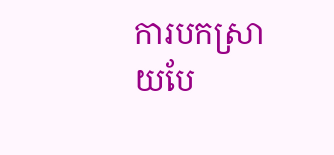ការបកស្រាយបែ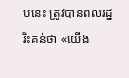បនេះ ត្រូវបានពលរដ្នរិះគន់ថា «យើង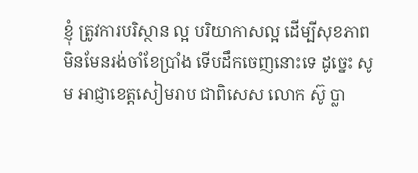ខ្ញុំ ត្រូវការបរិស្ថាន ល្អ បរិយាកាសល្អ ដើម្បីសុខភាព មិនមែនរង់ចាំខែប្រាំង ទើបដឹកចេញនោះទេ ដូច្នេះ សូម អាជ្ញាខេត្តសៀមរាប ជាពិសេស លោក ស៊ូ ប្លា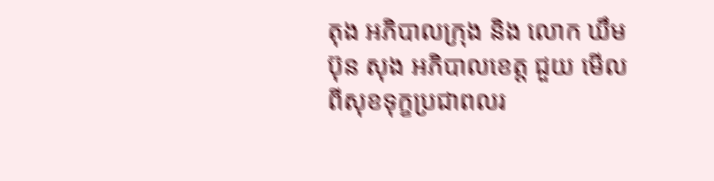តុង អភិបាលក្រុង និង លោក ឃឹម ប៊ុន សុង អភិបាលខេត្ត ជួយ មើល ពីសុខទុក្ខប្រជាពលរ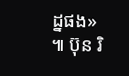ដ្នផង» ៕ ប៊ុន រិ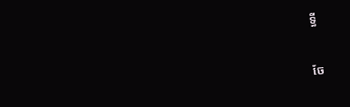ទ្ធី


ចែ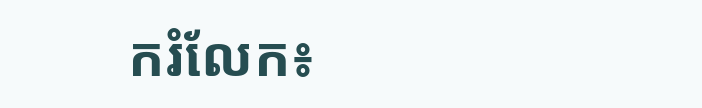ករំលែក៖